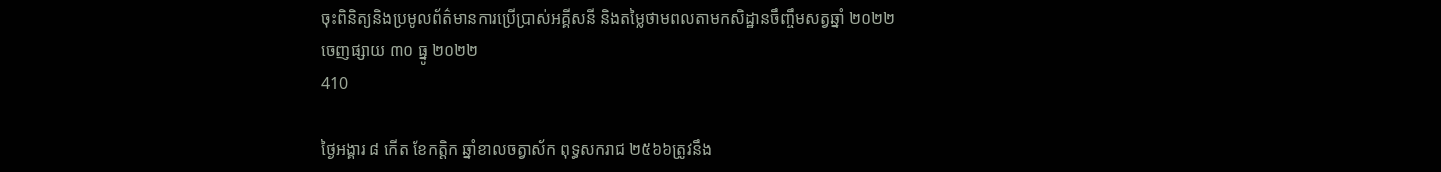ចុះពិនិត្យនិងប្រមូលព័ត៌មានការប្រេីប្រាស់អគ្គីសនី និងតម្លៃថាមពលតាមកសិដ្ឋានចឹញ្ចឹមសត្វឆ្នាំ ២០២២
ចេញផ្សាយ ៣០ ធ្នូ ២០២២
410

ថ្ងៃអង្គារ ៨ កើត ខែកត្តិក ឆ្នាំខាលចត្វាស័ក ពុទ្ធសករាជ ២៥៦៦ត្រូវនឹង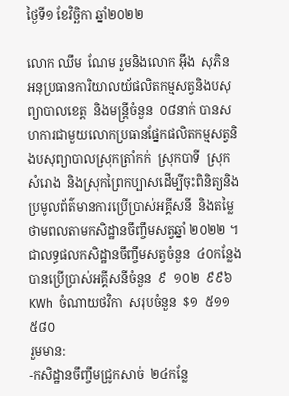ថ្ងៃទី១ ខែវិច្ឆិកា ឆ្នាំ២០២២

លោក ឈឹម  ណែម រួមនិងលោក អុឹង  សុភិន  អនុប្រធានការិយាលយ័ផលិតកម្មសត្វនិងបសុព្យាបាលខេត្ត  និងមន្រ្តីចំនួន  ០៨នាក់ បានសហការជាមួយលោកប្រធានផ្នែកផលិតកម្មសត្វនិងបសុព្យាបាលស្រុកត្រាំកក់  ស្រុកបាទី  ស្រុកសំរោង  និងស្រុកព្រៃកប្បាសដេីម្បីចុះពិនិត្យនិងប្រមូលព័ត៌មានការប្រេីប្រាស់អគ្គីសនី  និងតម្លៃថាមពលតាមកសិដ្ឋានចឹញ្ចឹមសត្វឆ្នាំ ២០២២ ។ ជាលទ្ធផលកសិដ្ឋានចឹញ្ចឹមសត្វចំនួន  ៤០កន្លែងបានប្រេីប្រាស់អគ្គីសនីចំនួន  ៩  ១០២  ៩៩៦  KWh  ចំណាយថវិកា  សរុបចំនួន  $១  ៥១១  ៥៨០
រួមមាន:
-កសិដ្ឋានចឹញ្ចឹមជ្រូកសាច់  ២៤កន្លែ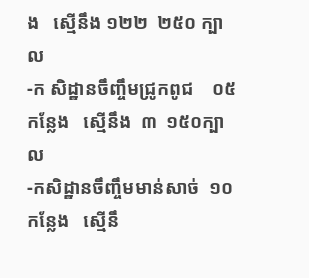ង   ស្មេីនឹង ១២២  ២៥០ ក្បាល
-ក សិដ្ឋានចឹញ្ចឹមជ្រូកពូជ    ០៥កន្លែង   ស្មេីនឹង  ៣  ១៥០ក្បាល
-កសិដ្ឋានចឹញ្ចឹមមាន់សាច់  ១០កន្លែង   ស្មេីនឹ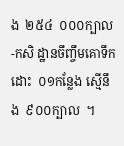ង  ២៥៤  ០០០ក្បាល
-កសិ ដ្ឋានចឹញ្ចឹមគោទឹកដោះ  ០១កន្លែង ស្មេីនឹង  ៩០០ក្បាល  ។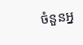ចំនួនអ្ន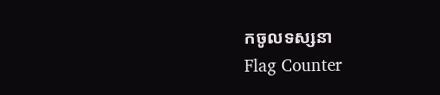កចូលទស្សនា
Flag Counter